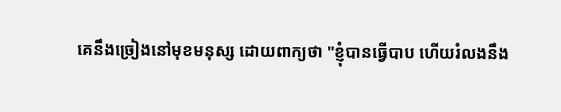គេនឹងច្រៀងនៅមុខមនុស្ស ដោយពាក្យថា "ខ្ញុំបានធ្វើបាប ហើយរំលងនឹង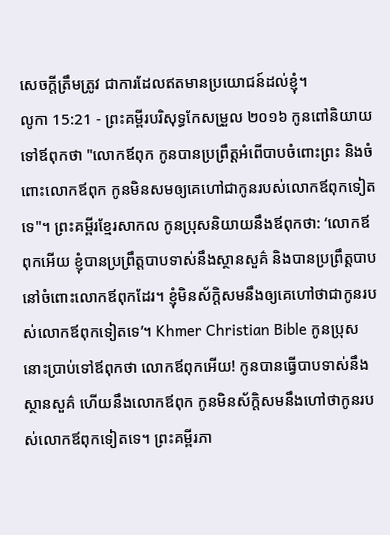សេចក្ដីត្រឹមត្រូវ ជាការដែលឥតមានប្រយោជន៍ដល់ខ្ញុំ។
លូកា 15:21 - ព្រះគម្ពីរបរិសុទ្ធកែសម្រួល ២០១៦ កូនពៅនិយាយទៅឪពុកថា "លោកឪពុក កូនបានប្រព្រឹត្តអំពើបាបចំពោះព្រះ និងចំពោះលោកឪពុក កូនមិនសមឲ្យគេហៅជាកូនរបស់លោកឪពុកទៀតទេ"។ ព្រះគម្ពីរខ្មែរសាកល កូនប្រុសនិយាយនឹងឪពុកថា: ‘លោកឪពុកអើយ ខ្ញុំបានប្រព្រឹត្តបាបទាស់នឹងស្ថានសួគ៌ និងបានប្រព្រឹត្តបាបនៅចំពោះលោកឪពុកដែរ។ ខ្ញុំមិនស័ក្ដិសមនឹងឲ្យគេហៅថាជាកូនរបស់លោកឪពុកទៀតទេ’។ Khmer Christian Bible កូនប្រុសនោះប្រាប់ទៅឪពុកថា លោកឪពុកអើយ! កូនបានធ្វើបាបទាស់នឹងស្ថានសួគ៌ ហើយនឹងលោកឪពុក កូនមិនស័ក្តិសមនឹងហៅថាកូនរបស់លោកឪពុកទៀតទេ។ ព្រះគម្ពីរភា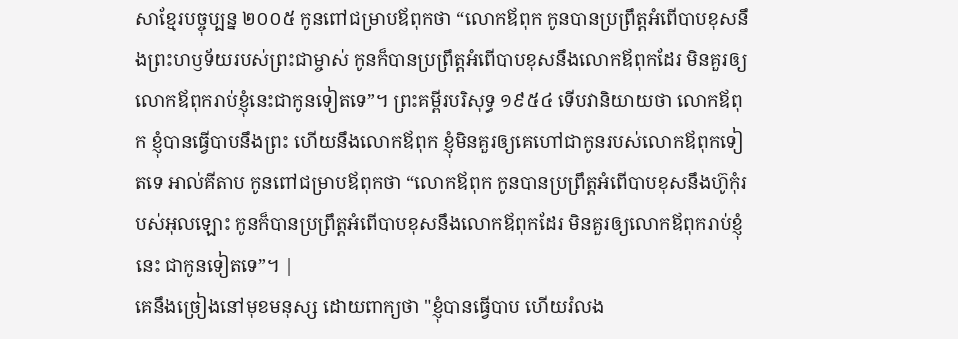សាខ្មែរបច្ចុប្បន្ន ២០០៥ កូនពៅជម្រាបឪពុកថា “លោកឪពុក កូនបានប្រព្រឹត្តអំពើបាបខុសនឹងព្រះហឫទ័យរបស់ព្រះជាម្ចាស់ កូនក៏បានប្រព្រឹត្តអំពើបាបខុសនឹងលោកឪពុកដែរ មិនគួរឲ្យលោកឪពុករាប់ខ្ញុំនេះជាកូនទៀតទេ”។ ព្រះគម្ពីរបរិសុទ្ធ ១៩៥៤ ទើបវានិយាយថា លោកឪពុក ខ្ញុំបានធ្វើបាបនឹងព្រះ ហើយនឹងលោកឪពុក ខ្ញុំមិនគួរឲ្យគេហៅជាកូនរបស់លោកឪពុកទៀតទេ អាល់គីតាប កូនពៅជម្រាបឪពុកថា “លោកឪពុក កូនបានប្រព្រឹត្ដអំពើបាបខុសនឹងហ៊ូកុំរបស់អុលឡោះ កូនក៏បានប្រព្រឹត្ដអំពើបាបខុសនឹងលោកឪពុកដែរ មិនគួរឲ្យលោកឪពុករាប់ខ្ញុំនេះ ជាកូនទៀតទេ”។ |
គេនឹងច្រៀងនៅមុខមនុស្ស ដោយពាក្យថា "ខ្ញុំបានធ្វើបាប ហើយរំលង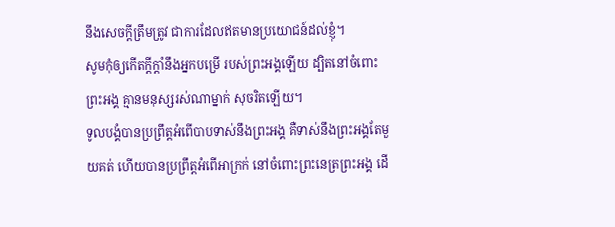នឹងសេចក្ដីត្រឹមត្រូវ ជាការដែលឥតមានប្រយោជន៍ដល់ខ្ញុំ។
សូមកុំឲ្យកើតក្ដីក្ដាំនឹងអ្នកបម្រើ របស់ព្រះអង្គឡើយ ដ្បិតនៅចំពោះព្រះអង្គ គ្មានមនុស្សរស់ណាម្នាក់ សុចរិតឡើយ។
ទូលបង្គំបានប្រព្រឹត្តអំពើបាបទាស់នឹងព្រះអង្គ គឺទាស់នឹងព្រះអង្គតែមួយគត់ ហើយបានប្រព្រឹត្តអំពើអាក្រក់ នៅចំពោះព្រះនេត្រព្រះអង្គ ដើ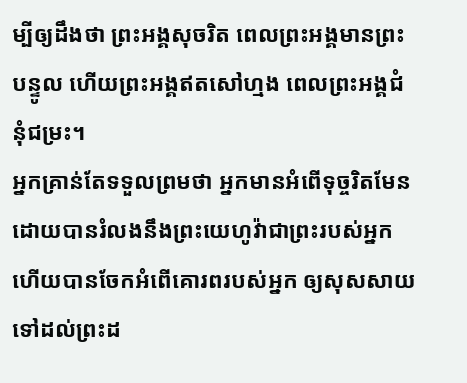ម្បីឲ្យដឹងថា ព្រះអង្គសុចរិត ពេលព្រះអង្គមានព្រះបន្ទូល ហើយព្រះអង្គឥតសៅហ្មង ពេលព្រះអង្គជំនុំជម្រះ។
អ្នកគ្រាន់តែទទួលព្រមថា អ្នកមានអំពើទុច្ចរិតមែន ដោយបានរំលងនឹងព្រះយេហូវ៉ាជាព្រះរបស់អ្នក ហើយបានចែកអំពើគោរពរបស់អ្នក ឲ្យសុសសាយទៅដល់ព្រះដ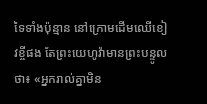ទៃទាំងប៉ុន្មាន នៅក្រោមដើមឈើខៀវខ្ចីផង តែព្រះយេហូវ៉ាមានព្រះបន្ទូលថា៖ «អ្នករាល់គ្នាមិន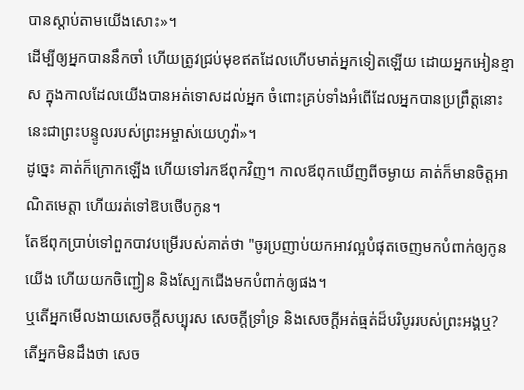បានស្តាប់តាមយើងសោះ»។
ដើម្បីឲ្យអ្នកបាននឹកចាំ ហើយត្រូវជ្រប់មុខឥតដែលហើបមាត់អ្នកទៀតឡើយ ដោយអ្នកអៀនខ្មាស ក្នុងកាលដែលយើងបានអត់ទោសដល់អ្នក ចំពោះគ្រប់ទាំងអំពើដែលអ្នកបានប្រព្រឹត្តនោះ នេះជាព្រះបន្ទូលរបស់ព្រះអម្ចាស់យេហូវ៉ា»។
ដូច្នេះ គាត់ក៏ក្រោកឡើង ហើយទៅរកឪពុកវិញ។ កាលឪពុកឃើញពីចម្ងាយ គាត់ក៏មានចិត្តអាណិតមេត្តា ហើយរត់ទៅឱបថើបកូន។
តែឪពុកប្រាប់ទៅពួកបាវបម្រើរបស់គាត់ថា "ចូរប្រញាប់យកអាវល្អបំផុតចេញមកបំពាក់ឲ្យកូនយើង ហើយយកចិញ្ជៀន និងស្បែកជើងមកបំពាក់ឲ្យផង។
ឬតើអ្នកមើលងាយសេចក្តីសប្បុរស សេចក្តីទ្រាំទ្រ និងសេចក្តីអត់ធ្មត់ដ៏បរិបូររបស់ព្រះអង្គឬ? តើអ្នកមិនដឹងថា សេច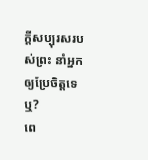ក្តីសប្បុរសរបស់ព្រះ នាំអ្នកឲ្យប្រែចិត្តទេឬ?
ពេ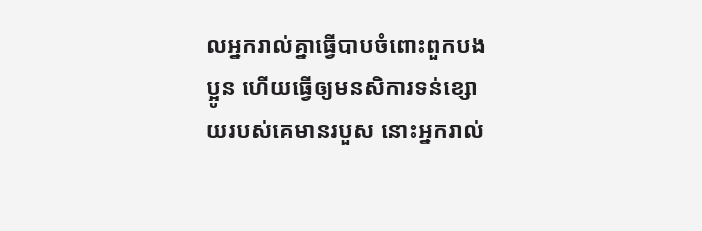លអ្នករាល់គ្នាធ្វើបាបចំពោះពួកបងប្អូន ហើយធ្វើឲ្យមនសិការទន់ខ្សោយរបស់គេមានរបួស នោះអ្នករាល់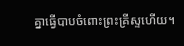គ្នាធ្វើបាបចំពោះព្រះគ្រីស្ទហើយ។